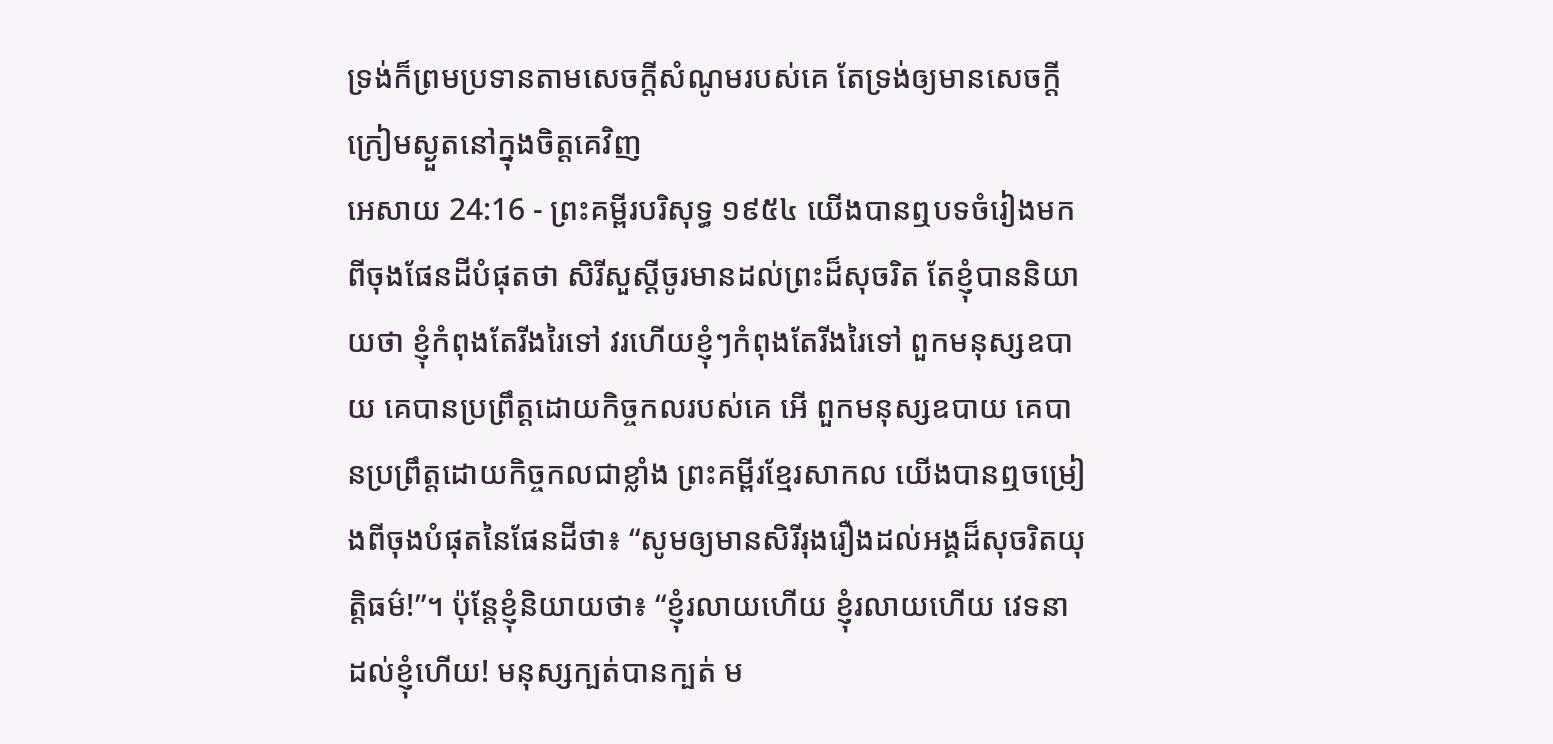ទ្រង់ក៏ព្រមប្រទានតាមសេចក្ដីសំណូមរបស់គេ តែទ្រង់ឲ្យមានសេចក្ដីក្រៀមស្ងួតនៅក្នុងចិត្តគេវិញ
អេសាយ 24:16 - ព្រះគម្ពីរបរិសុទ្ធ ១៩៥៤ យើងបានឮបទចំរៀងមកពីចុងផែនដីបំផុតថា សិរីសួស្តីចូរមានដល់ព្រះដ៏សុចរិត តែខ្ញុំបាននិយាយថា ខ្ញុំកំពុងតែរីងរៃទៅ វរហើយខ្ញុំៗកំពុងតែរីងរៃទៅ ពួកមនុស្សឧបាយ គេបានប្រព្រឹត្តដោយកិច្ចកលរបស់គេ អើ ពួកមនុស្សឧបាយ គេបានប្រព្រឹត្តដោយកិច្ចកលជាខ្លាំង ព្រះគម្ពីរខ្មែរសាកល យើងបានឮចម្រៀងពីចុងបំផុតនៃផែនដីថា៖ “សូមឲ្យមានសិរីរុងរឿងដល់អង្គដ៏សុចរិតយុត្តិធម៌!”។ ប៉ុន្តែខ្ញុំនិយាយថា៖ “ខ្ញុំរលាយហើយ ខ្ញុំរលាយហើយ វេទនាដល់ខ្ញុំហើយ! មនុស្សក្បត់បានក្បត់ ម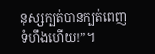នុស្សក្បត់បានក្បត់ពេញទំហឹងហើយ!”។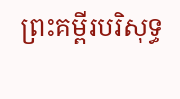ព្រះគម្ពីរបរិសុទ្ធ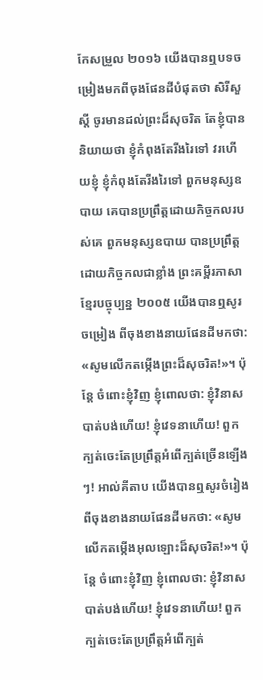កែសម្រួល ២០១៦ យើងបានឮបទចម្រៀងមកពីចុងផែនដីបំផុតថា សិរីសួស្តី ចូរមានដល់ព្រះដ៏សុចរិត តែខ្ញុំបាននិយាយថា ខ្ញុំកំពុងតែរីងរៃទៅ វរហើយខ្ញុំ ខ្ញុំកំពុងតែរីងរៃទៅ ពួកមនុស្សឧបាយ គេបានប្រព្រឹត្តដោយកិច្ចកលរបស់គេ ពួកមនុស្សឧបាយ បានប្រព្រឹត្តដោយកិច្ចកលជាខ្លាំង ព្រះគម្ពីរភាសាខ្មែរបច្ចុប្បន្ន ២០០៥ យើងបានឮសូរចម្រៀង ពីចុងខាងនាយផែនដីមកថា: «សូមលើកតម្កើងព្រះដ៏សុចរិត!»។ ប៉ុន្តែ ចំពោះខ្ញុំវិញ ខ្ញុំពោលថា: ខ្ញុំវិនាសបាត់បង់ហើយ! ខ្ញុំវេទនាហើយ! ពួកក្បត់ចេះតែប្រព្រឹត្តអំពើក្បត់ច្រើនឡើងៗ! អាល់គីតាប យើងបានឮសូរចំរៀង ពីចុងខាងនាយផែនដីមកថា: «សូមលើកតម្កើងអុលឡោះដ៏សុចរិត!»។ ប៉ុន្តែ ចំពោះខ្ញុំវិញ ខ្ញុំពោលថា: ខ្ញុំវិនាសបាត់បង់ហើយ! ខ្ញុំវេទនាហើយ! ពួកក្បត់ចេះតែប្រព្រឹត្តអំពើក្បត់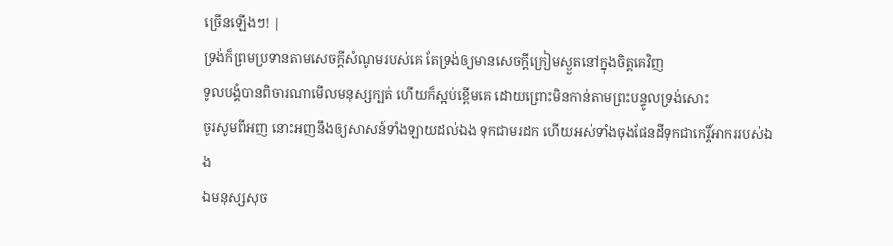ច្រើនឡើងៗ! |
ទ្រង់ក៏ព្រមប្រទានតាមសេចក្ដីសំណូមរបស់គេ តែទ្រង់ឲ្យមានសេចក្ដីក្រៀមស្ងួតនៅក្នុងចិត្តគេវិញ
ទូលបង្គំបានពិចារណាមើលមនុស្សក្បត់ ហើយក៏ស្អប់ខ្ពើមគេ ដោយព្រោះមិនកាន់តាមព្រះបន្ទូលទ្រង់សោះ
ចូរសូមពីអញ នោះអញនឹងឲ្យសាសន៍ទាំងឡាយដល់ឯង ទុកជាមរដក ហើយអស់ទាំងចុងផែនដីទុកជាកេរ្តិ៍អាកររបស់ឯង
ឯមនុស្សសុច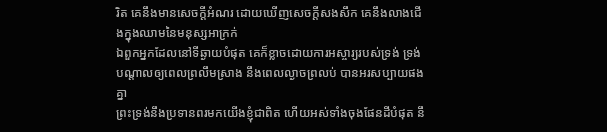រិត គេនឹងមានសេចក្ដីអំណរ ដោយឃើញសេចក្ដីសងសឹក គេនឹងលាងជើងក្នុងឈាមនៃមនុស្សអាក្រក់
ឯពួកអ្នកដែលនៅទីឆ្ងាយបំផុត គេក៏ខ្លាចដោយការអស្ចារ្យរបស់ទ្រង់ ទ្រង់បណ្តាលឲ្យពេលព្រលឹមស្រាង នឹងពេលល្ងាចព្រលប់ បានអរសប្បាយផងគ្នា
ព្រះទ្រង់នឹងប្រទានពរមកយើងខ្ញុំជាពិត ហើយអស់ទាំងចុងផែនដីបំផុត នឹ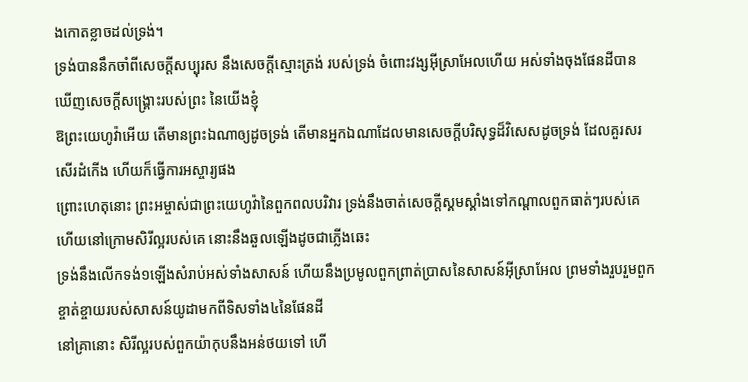ងកោតខ្លាចដល់ទ្រង់។
ទ្រង់បាននឹកចាំពីសេចក្ដីសប្បុរស នឹងសេចក្ដីស្មោះត្រង់ របស់ទ្រង់ ចំពោះវង្សអ៊ីស្រាអែលហើយ អស់ទាំងចុងផែនដីបានឃើញសេចក្ដីសង្គ្រោះរបស់ព្រះ នៃយើងខ្ញុំ
ឱព្រះយេហូវ៉ាអើយ តើមានព្រះឯណាឲ្យដូចទ្រង់ តើមានអ្នកឯណាដែលមានសេចក្ដីបរិសុទ្ធដ៏វិសេសដូចទ្រង់ ដែលគួរសរសើរដំកើង ហើយក៏ធ្វើការអស្ចារ្យផង
ព្រោះហេតុនោះ ព្រះអម្ចាស់ជាព្រះយេហូវ៉ានៃពួកពលបរិវារ ទ្រង់នឹងចាត់សេចក្ដីស្គមស្គាំងទៅកណ្តាលពួកធាត់ៗរបស់គេ ហើយនៅក្រោមសិរីល្អរបស់គេ នោះនឹងឆួលឡើងដូចជាភ្លើងឆេះ
ទ្រង់នឹងលើកទង់១ឡើងសំរាប់អស់ទាំងសាសន៍ ហើយនឹងប្រមូលពួកព្រាត់ប្រាសនៃសាសន៍អ៊ីស្រាអែល ព្រមទាំងរួបរួមពួកខ្ចាត់ខ្ចាយរបស់សាសន៍យូដាមកពីទិសទាំង៤នៃផែនដី
នៅគ្រានោះ សិរីល្អរបស់ពួកយ៉ាកុបនឹងអន់ថយទៅ ហើ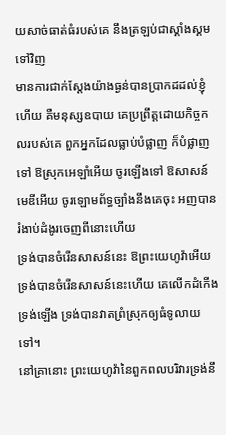យសាច់ធាត់ធំរបស់គេ នឹងត្រឡប់ជាស្គាំងស្គមទៅវិញ
មានការជាក់ស្តែងយ៉ាងធ្ងន់បានប្រាកដដល់ខ្ញុំហើយ គឺមនុស្សឧបាយ គេប្រព្រឹត្តដោយកិច្ចកលរបស់គេ ពួកអ្នកដែលធ្លាប់បំផ្លាញ ក៏បំផ្លាញទៅ ឱស្រុកអេឡាំអើយ ចូរឡើងទៅ ឱសាសន៍មេឌីអើយ ចូរឡោមព័ទ្ធច្បាំងនឹងគេចុះ អញបានរំងាប់ដំងូរចេញពីនោះហើយ
ទ្រង់បានចំរើនសាសន៍នេះ ឱព្រះយេហូវ៉ាអើយ ទ្រង់បានចំរើនសាសន៍នេះហើយ គេលើកដំកើងទ្រង់ឡើង ទ្រង់បានវាតព្រំស្រុកឲ្យធំទូលាយទៅ។
នៅគ្រានោះ ព្រះយេហូវ៉ានៃពួកពលបរិវារទ្រង់នឹ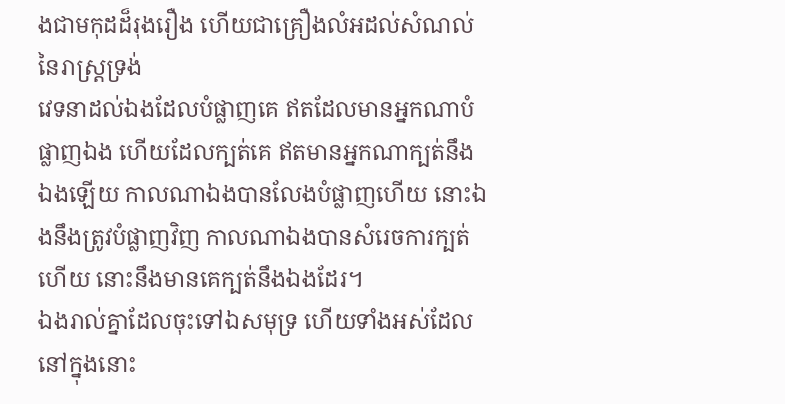ងជាមកុដដ៏រុងរឿង ហើយជាគ្រឿងលំអដល់សំណល់នៃរាស្ត្រទ្រង់
វេទនាដល់ឯងដែលបំផ្លាញគេ ឥតដែលមានអ្នកណាបំផ្លាញឯង ហើយដែលក្បត់គេ ឥតមានអ្នកណាក្បត់នឹងឯងឡើយ កាលណាឯងបានលែងបំផ្លាញហើយ នោះឯងនឹងត្រូវបំផ្លាញវិញ កាលណាឯងបានសំរេចការក្បត់ហើយ នោះនឹងមានគេក្បត់នឹងឯងដែរ។
ឯងរាល់គ្នាដែលចុះទៅឯសមុទ្រ ហើយទាំងអស់ដែលនៅក្នុងនោះ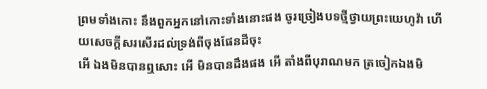ព្រមទាំងកោះ នឹងពួកអ្នកនៅកោះទាំងនោះផង ចូរច្រៀងបទថ្មីថ្វាយព្រះយេហូវ៉ា ហើយសេចក្ដីសរសើរដល់ទ្រង់ពីចុងផែនដីចុះ
អើ ឯងមិនបានឮសោះ អើ មិនបានដឹងផង អើ តាំងពីបុរាណមក ត្រចៀកឯងមិ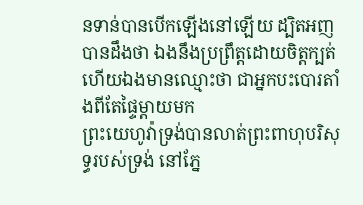នទាន់បានបើកឡើងនៅឡើយ ដ្បិតអញបានដឹងថា ឯងនឹងប្រព្រឹត្តដោយចិត្តក្បត់ ហើយឯងមានឈ្មោះថា ជាអ្នកបះបោរតាំងពីតែផ្ទៃម្តាយមក
ព្រះយេហូវ៉ាទ្រង់បានលាត់ព្រះពាហុបរិសុទ្ធរបស់ទ្រង់ នៅភ្នែ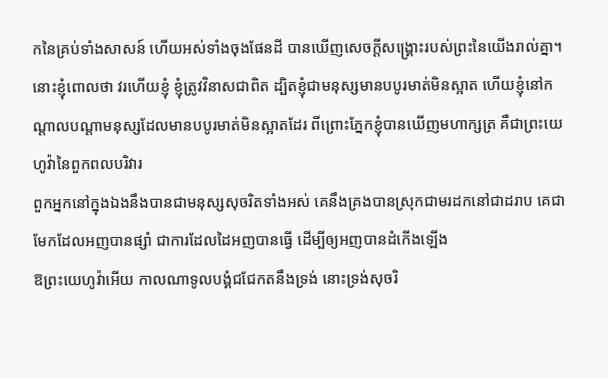កនៃគ្រប់ទាំងសាសន៍ ហើយអស់ទាំងចុងផែនដី បានឃើញសេចក្ដីសង្គ្រោះរបស់ព្រះនៃយើងរាល់គ្នា។
នោះខ្ញុំពោលថា វរហើយខ្ញុំ ខ្ញុំត្រូវវិនាសជាពិត ដ្បិតខ្ញុំជាមនុស្សមានបបូរមាត់មិនស្អាត ហើយខ្ញុំនៅកណ្តាលបណ្តាមនុស្សដែលមានបបូរមាត់មិនស្អាតដែរ ពីព្រោះភ្នែកខ្ញុំបានឃើញមហាក្សត្រ គឺជាព្រះយេហូវ៉ានៃពួកពលបរិវារ
ពួកអ្នកនៅក្នុងឯងនឹងបានជាមនុស្សសុចរិតទាំងអស់ គេនឹងគ្រងបានស្រុកជាមរដកនៅជាដរាប គេជាមែកដែលអញបានផ្សាំ ជាការដែលដៃអញបានធ្វើ ដើម្បីឲ្យអញបានដំកើងឡើង
ឱព្រះយេហូវ៉ាអើយ កាលណាទូលបង្គំជជែកតនឹងទ្រង់ នោះទ្រង់សុចរិ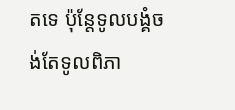តទេ ប៉ុន្តែទូលបង្គំចង់តែទូលពិភា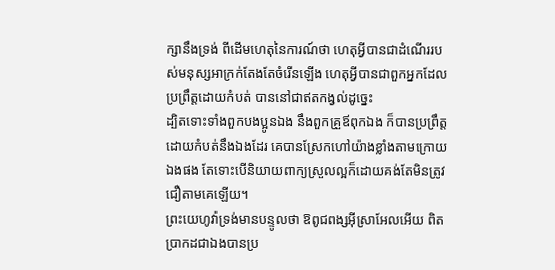ក្សានឹងទ្រង់ ពីដើមហេតុនៃការណ៍ថា ហេតុអ្វីបានជាដំណើររបស់មនុស្សអាក្រក់តែងតែចំរើនឡើង ហេតុអ្វីបានជាពួកអ្នកដែលប្រព្រឹត្តដោយកំបត់ បាននៅជាឥតកង្វល់ដូច្នេះ
ដ្បិតទោះទាំងពួកបងប្អូនឯង នឹងពួកគ្រួឪពុកឯង ក៏បានប្រព្រឹត្តដោយកំបត់នឹងឯងដែរ គេបានស្រែកហៅយ៉ាងខ្លាំងតាមក្រោយឯងផង តែទោះបើនិយាយពាក្យស្រួលល្អក៏ដោយគង់តែមិនត្រូវជឿតាមគេឡើយ។
ព្រះយេហូវ៉ាទ្រង់មានបន្ទូលថា ឱពូជពង្សអ៊ីស្រាអែលអើយ ពិតប្រាកដជាឯងបានប្រ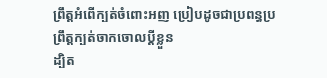ព្រឹត្តអំពើក្បត់ចំពោះអញ ប្រៀបដូចជាប្រពន្ធប្រព្រឹត្តក្បត់ចាកចោលប្ដីខ្លួន
ដ្បិត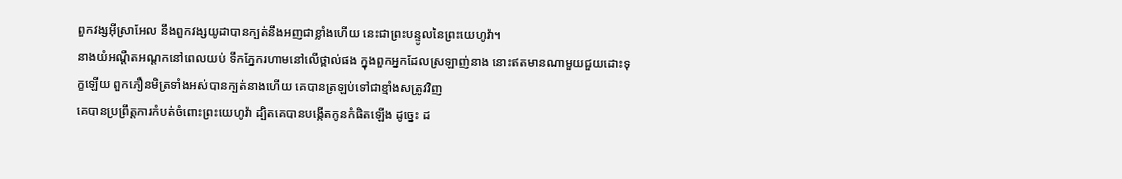ពួកវង្សអ៊ីស្រាអែល នឹងពួកវង្សយូដាបានក្បត់នឹងអញជាខ្លាំងហើយ នេះជាព្រះបន្ទូលនៃព្រះយេហូវ៉ា។
នាងយំអណ្តឺតអណ្តកនៅពេលយប់ ទឹកភ្នែករហាមនៅលើថ្ពាល់ផង ក្នុងពួកអ្នកដែលស្រឡាញ់នាង នោះឥតមានណាមួយជួយដោះទុក្ខឡើយ ពួកភឿនមិត្រទាំងអស់បានក្បត់នាងហើយ គេបានត្រឡប់ទៅជាខ្មាំងសត្រូវវិញ
គេបានប្រព្រឹត្តការកំបត់ចំពោះព្រះយេហូវ៉ា ដ្បិតគេបានបង្កើតកូនកំផិតឡើង ដូច្នេះ ដ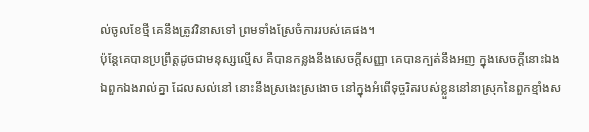ល់ចូលខែថ្មី គេនឹងត្រូវវិនាសទៅ ព្រមទាំងស្រែចំការរបស់គេផង។
ប៉ុន្តែគេបានប្រព្រឹត្តដូចជាមនុស្សល្មើស គឺបានកន្លងនឹងសេចក្ដីសញ្ញា គេបានក្បត់នឹងអញ ក្នុងសេចក្ដីនោះឯង
ឯពួកឯងរាល់គ្នា ដែលសល់នៅ នោះនឹងស្រងេះស្រងោច នៅក្នុងអំពើទុច្ចរិតរបស់ខ្លួននៅនាស្រុកនៃពួកខ្មាំងស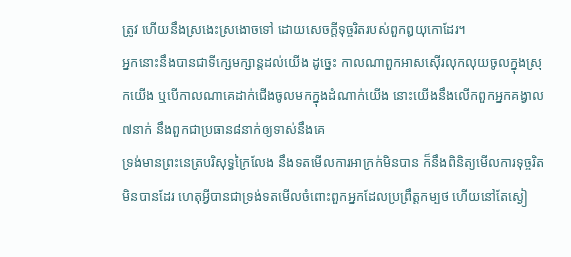ត្រូវ ហើយនឹងស្រងេះស្រងោចទៅ ដោយសេចក្ដីទុច្ចរិតរបស់ពួកឰយុកោដែរ។
អ្នកនោះនឹងបានជាទីក្សេមក្សាន្តដល់យើង ដូច្នេះ កាលណាពួកអាសស៊ើរលុកលុយចូលក្នុងស្រុកយើង ឬបើកាលណាគេដាក់ជើងចូលមកក្នុងដំណាក់យើង នោះយើងនឹងលើកពួកអ្នកគង្វាល៧នាក់ នឹងពួកជាប្រធាន៨នាក់ឲ្យទាស់នឹងគេ
ទ្រង់មានព្រះនេត្របរិសុទ្ធក្រៃលែង នឹងទតមើលការអាក្រក់មិនបាន ក៏នឹងពិនិត្យមើលការទុច្ចរិតមិនបានដែរ ហេតុអ្វីបានជាទ្រង់ទតមើលចំពោះពួកអ្នកដែលប្រព្រឹត្តកម្បថ ហើយនៅតែស្ងៀ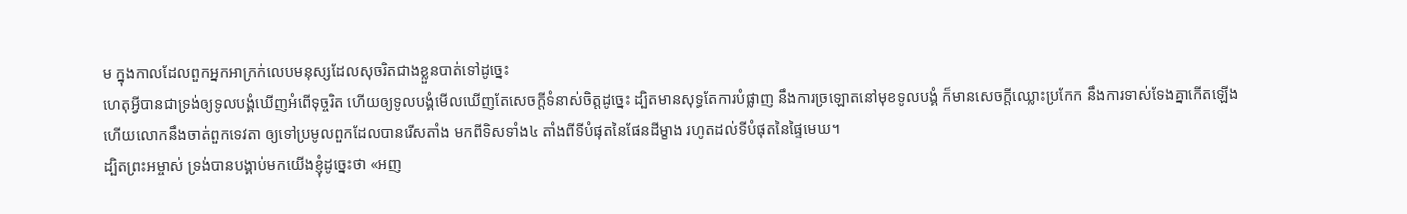ម ក្នុងកាលដែលពួកអ្នកអាក្រក់លេបមនុស្សដែលសុចរិតជាងខ្លួនបាត់ទៅដូច្នេះ
ហេតុអ្វីបានជាទ្រង់ឲ្យទូលបង្គំឃើញអំពើទុច្ចរិត ហើយឲ្យទូលបង្គំមើលឃើញតែសេចក្ដីទំនាស់ចិត្តដូច្នេះ ដ្បិតមានសុទ្ធតែការបំផ្លាញ នឹងការច្រឡោតនៅមុខទូលបង្គំ ក៏មានសេចក្ដីឈ្លោះប្រកែក នឹងការទាស់ទែងគ្នាកើតឡើង
ហើយលោកនឹងចាត់ពួកទេវតា ឲ្យទៅប្រមូលពួកដែលបានរើសតាំង មកពីទិសទាំង៤ តាំងពីទីបំផុតនៃផែនដីម្ខាង រហូតដល់ទីបំផុតនៃផ្ទៃមេឃ។
ដ្បិតព្រះអម្ចាស់ ទ្រង់បានបង្គាប់មកយើងខ្ញុំដូច្នេះថា «អញ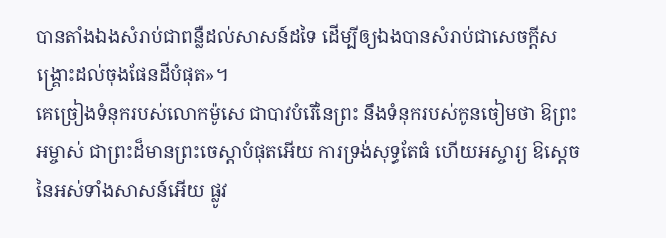បានតាំងឯងសំរាប់ជាពន្លឺដល់សាសន៍ដទៃ ដើម្បីឲ្យឯងបានសំរាប់ជាសេចក្ដីសង្គ្រោះដល់ចុងផែនដីបំផុត»។
គេច្រៀងទំនុករបស់លោកម៉ូសេ ជាបាវបំរើនៃព្រះ នឹងទំនុករបស់កូនចៀមថា ឱព្រះអម្ចាស់ ជាព្រះដ៏មានព្រះចេស្តាបំផុតអើយ ការទ្រង់សុទ្ធតែធំ ហើយអស្ចារ្យ ឱស្តេចនៃអស់ទាំងសាសន៍អើយ ផ្លូវ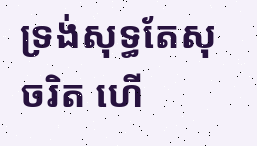ទ្រង់សុទ្ធតែសុចរិត ហើ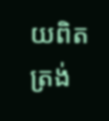យពិតត្រង់